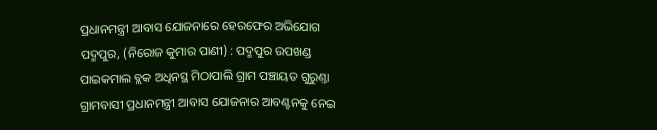ପ୍ରଧାନମନ୍ତ୍ରୀ ଆବାସ ଯୋଜନାରେ ହେରଫେର ଅଭିଯୋଗ
ପଦ୍ମପୁର, (ନିରୋଜ କୁମାର ପାଣୀ) : ପଦ୍ମପୁର ଉପଖଣ୍ଡ ପାଇକମାଲ ବ୍ଲକ ଅଧିନସ୍ଥ ମିଠାପାଲି ଗ୍ରାମ ପଞ୍ଚାୟତ ଗୁରୁଣ୍ତା ଗ୍ରାମବାସୀ ପ୍ରଧାନମନ୍ତ୍ରୀ ଆବାସ ଯୋଜନାର ଆବଣ୍ଟନକୁ ନେଇ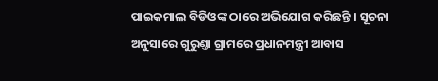ପାଇକମାଲ ବିଡିଓଙ୍କ ଠାରେ ଅଭିଯୋଗ କରିଛନ୍ତି । ସୂଚନା ଅନୁସାରେ ଗୁରୁଣ୍ତା ଗ୍ରାମରେ ପ୍ରଧାନମନ୍ତ୍ରୀ ଆବାସ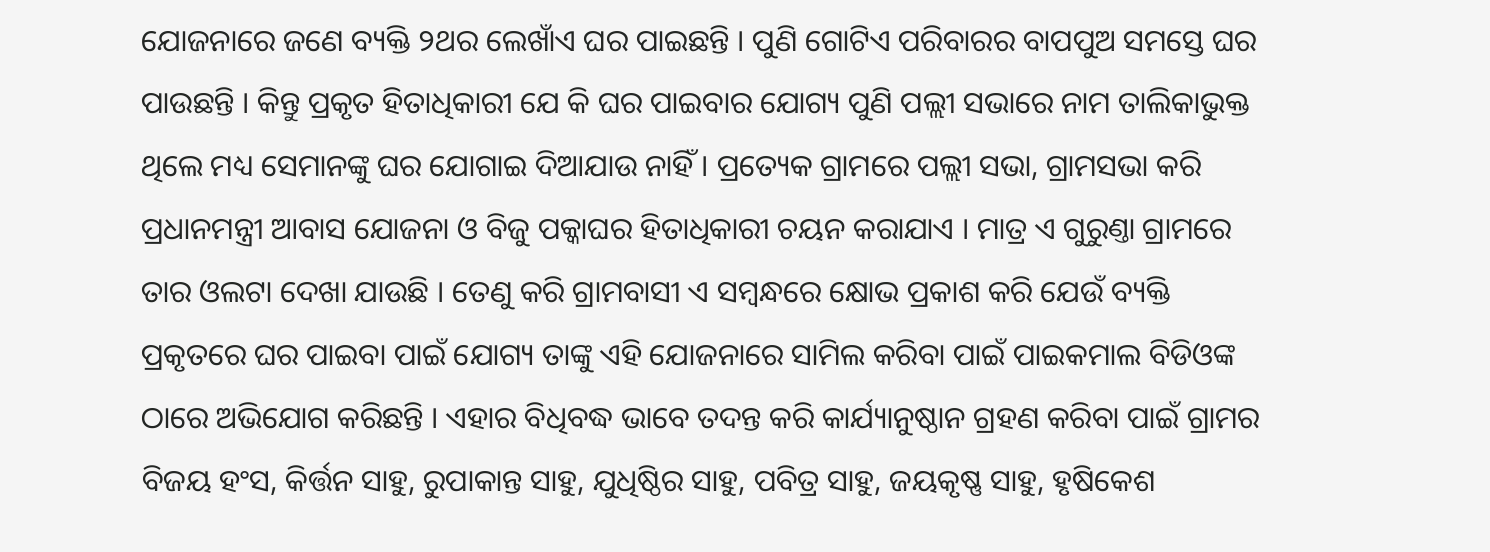ଯୋଜନାରେ ଜଣେ ବ୍ୟକ୍ତି ୨ଥର ଲେଖାଁଏ ଘର ପାଇଛନ୍ତି । ପୁଣି ଗୋଟିଏ ପରିବାରର ବାପପୁଅ ସମସ୍ତେ ଘର ପାଉଛନ୍ତି । କିନ୍ତୁ ପ୍ରକୃତ ହିତାଧିକାରୀ ଯେ କି ଘର ପାଇବାର ଯୋଗ୍ୟ ପୁଣି ପଲ୍ଲୀ ସଭାରେ ନାମ ତାଲିକାଭୁକ୍ତ ଥିଲେ ମଧ୍ୟ ସେମାନଙ୍କୁ ଘର ଯୋଗାଇ ଦିଆଯାଉ ନାହିଁ । ପ୍ରତ୍ୟେକ ଗ୍ରାମରେ ପଲ୍ଲୀ ସଭା, ଗ୍ରାମସଭା କରି ପ୍ରଧାନମନ୍ତ୍ରୀ ଆବାସ ଯୋଜନା ଓ ବିଜୁ ପକ୍କାଘର ହିତାଧିକାରୀ ଚୟନ କରାଯାଏ । ମାତ୍ର ଏ ଗୁରୁଣ୍ତା ଗ୍ରାମରେ ତାର ଓଲଟା ଦେଖା ଯାଉଛି । ତେଣୁ କରି ଗ୍ରାମବାସୀ ଏ ସମ୍ବନ୍ଧରେ କ୍ଷୋଭ ପ୍ରକାଶ କରି ଯେଉଁ ବ୍ୟକ୍ତି ପ୍ରକୃତରେ ଘର ପାଇବା ପାଇଁ ଯୋଗ୍ୟ ତାଙ୍କୁ ଏହି ଯୋଜନାରେ ସାମିଲ କରିବା ପାଇଁ ପାଇକମାଲ ବିଡିଓଙ୍କ ଠାରେ ଅଭିଯୋଗ କରିଛନ୍ତି । ଏହାର ବିଧିବଦ୍ଧ ଭାବେ ତଦନ୍ତ କରି କାର୍ଯ୍ୟାନୁଷ୍ଠାନ ଗ୍ରହଣ କରିବା ପାଇଁ ଗ୍ରାମର ବିଜୟ ହଂସ, କିର୍ତ୍ତନ ସାହୁ, ରୁପାକାନ୍ତ ସାହୁ, ଯୁଧିଷ୍ଠିର ସାହୁ, ପବିତ୍ର ସାହୁ, ଜୟକୃଷ୍ଣ ସାହୁ, ହୃଷିକେଶ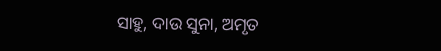ସାହୁ, ଦାଉ ସୁନା, ଅମୃତ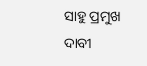ସାହୁ ପ୍ରମୁଖ ଦାବୀ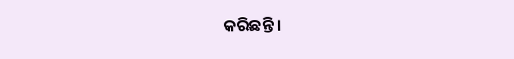କରିଛନ୍ତି ।